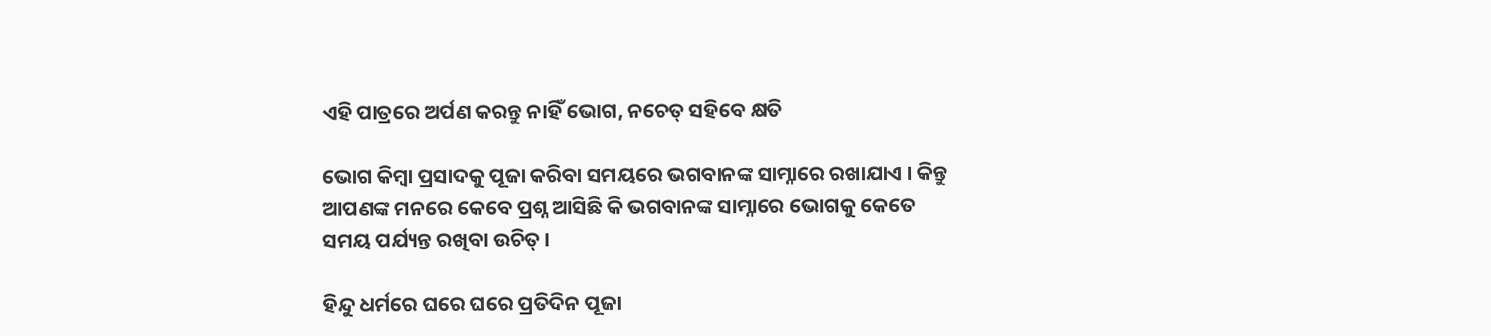ଏହି ପାତ୍ରରେ ଅର୍ପଣ କରନ୍ତୁ ନାହିଁ ଭୋଗ, ନଚେତ୍‌ ସହିବେ କ୍ଷତି

ଭୋଗ କିମ୍ବା ପ୍ରସାଦକୁ ପୂଜା କରିବା ସମୟରେ ଭଗବାନଙ୍କ ସାମ୍ନାରେ ରଖାଯାଏ । କିନ୍ତୁ ଆପଣଙ୍କ ମନରେ କେବେ ପ୍ରଶ୍ନ ଆସିଛି କି ଭଗବାନଙ୍କ ସାମ୍ନାରେ ଭୋଗକୁ କେତେ ସମୟ ପର୍ଯ୍ୟନ୍ତ ରଖିବା ଉଚିତ୍ ।

ହିନ୍ଦୁ ଧର୍ମରେ ଘରେ ଘରେ ପ୍ରତିଦିନ ପୂଜା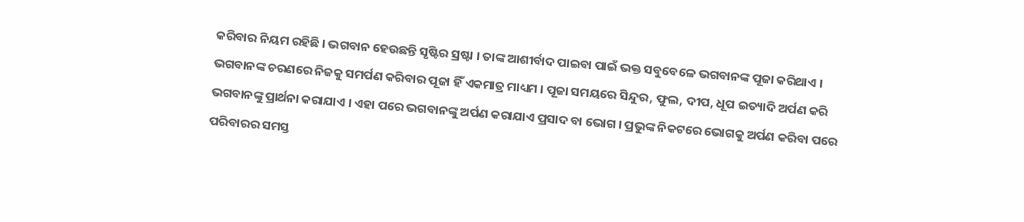କରିବାର ନିୟମ ରହିଛି । ଭଗବାନ ହେଉଛନ୍ତି ସୃଷ୍ଟିର ସ୍ରଷ୍ଟା । ତାଙ୍କ ଆଶୀର୍ବାଦ ପାଇବା ପାଇଁ ଭକ୍ତ ସବୁବେଳେ ଭଗବାନଙ୍କ ପୂଜା କରିଥାଏ । ଭଗବାନଙ୍କ ଚରଣରେ ନିଜକୁ ସମର୍ପଣ କରିବାର ପୂଜା ହିଁ ଏକମାତ୍ର ମାଧ୍ୟମ । ପୂଜା ସମୟରେ ସିନ୍ଦୁର, ଫୁଲ, ଦୀପ, ଧୂପ ଇତ୍ୟାଦି ଅର୍ପଣ କରି ଭଗବାନଙ୍କୁ ପ୍ରାର୍ଥନା କରାଯାଏ । ଏହା ପରେ ଭଗବାନଙ୍କୁ ଅର୍ପଣ କରାଯାଏ ପ୍ରସାଦ ବା ଭୋଗ । ପ୍ରଭୁଙ୍କ ନିକଟରେ ଭୋଗକୁ ଅର୍ପଣ କରିବା ପରେ ପରିବାରର ସମସ୍ତ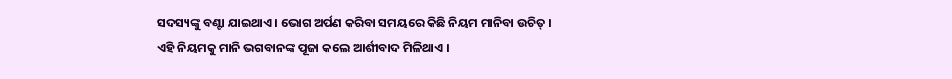ସଦସ୍ୟଙ୍କୁ ବଣ୍ଟା ଯାଇଥାଏ । ଭୋଗ ଅର୍ପଣ କରିବା ସମୟରେ କିଛି ନିୟମ ମାନିବା ଉଚିତ୍‌ । ଏହି ନିୟମକୁ ମାନି ଭଗବାନଙ୍କ ପୂଜା କଲେ ଆର୍ଶୀବାଦ ମିଳିଥାଏ ।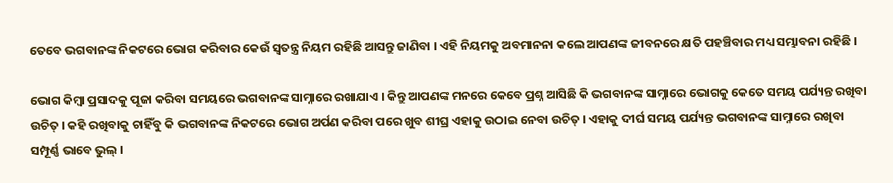ତେବେ ଭଗବାନଙ୍କ ନିକଟରେ ଭୋଗ କରିବାର କେଉଁ ସ୍ୱତନ୍ତ୍ର ନିୟମ ରହିଛି ଆସନ୍ତୁ ଜାଣିବା । ଏହି ନିୟମକୁ ଅବମାନନା କଲେ ଆପଣଙ୍କ ଜୀବନରେ କ୍ଷତି ପହଞ୍ଚିବାର ମଧ୍ୟ ସମ୍ଭାବନା ରହିଛି ।

ଭୋଗ କିମ୍ବା ପ୍ରସାଦକୁ ପୂଜା କରିବା ସମୟରେ ଭଗବାନଙ୍କ ସାମ୍ନାରେ ରଖାଯାଏ । କିନ୍ତୁ ଆପଣଙ୍କ ମନରେ କେବେ ପ୍ରଶ୍ନ ଆସିଛି କି ଭଗବାନଙ୍କ ସାମ୍ନାରେ ଭୋଗକୁ କେତେ ସମୟ ପର୍ଯ୍ୟନ୍ତ ରଖିବା ଉଚିତ୍ । କହି ରଖିବାକୁ ଚାହିଁବୁ କି ଭଗବାନଙ୍କ ନିକଟରେ ଭୋଗ ଅର୍ପଣ କରିବା ପରେ ଖୁବ ଶୀଘ୍ର ଏହାକୁ ଉଠାଇ ନେବା ଉଚିତ୍‌ । ଏହାକୁ ଦୀର୍ଘ ସମୟ ପର୍ଯ୍ୟନ୍ତ ଭଗବାନଙ୍କ ସାମ୍ନାରେ ରଖିବା ସମ୍ପୂର୍ଣ୍ଣ ଭାବେ ଭୁଲ୍‌ ।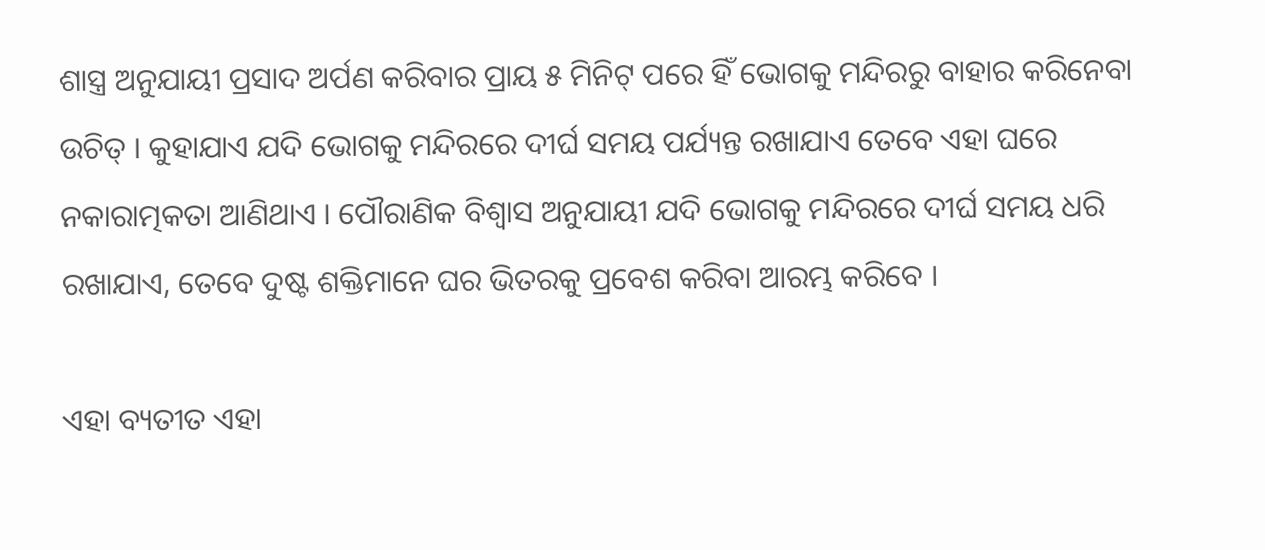ଶାସ୍ତ୍ର ଅନୁଯାୟୀ ପ୍ରସାଦ ଅର୍ପଣ କରିବାର ପ୍ରାୟ ୫ ମିନିଟ୍ ପରେ ହିଁ ଭୋଗକୁ ମନ୍ଦିରରୁ ବାହାର କରିନେବା ଉଚିତ୍ । କୁହାଯାଏ ଯଦି ଭୋଗକୁ ମନ୍ଦିରରେ ଦୀର୍ଘ ସମୟ ପର୍ଯ୍ୟନ୍ତ ରଖାଯାଏ ତେବେ ଏହା ଘରେ ନକାରାତ୍ମକତା ଆଣିଥାଏ । ପୌରାଣିକ ବିଶ୍ୱାସ ଅନୁଯାୟୀ ଯଦି ଭୋଗକୁ ମନ୍ଦିରରେ ଦୀର୍ଘ ସମୟ ଧରି ରଖାଯାଏ, ତେବେ ଦୁଷ୍ଟ ଶକ୍ତିମାନେ ଘର ଭିତରକୁ ପ୍ରବେଶ କରିବା ଆରମ୍ଭ କରିବେ ।

ଏହା ବ୍ୟତୀତ ଏହା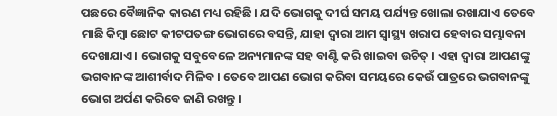ପଛରେ ବୈଜ୍ଞାନିକ କାରଣ ମଧ୍ୟ ରହିଛି । ଯଦି ଭୋଗକୁ ଦୀର୍ଘ ସମୟ ପର୍ଯ୍ୟନ୍ତ ଖୋଲା ରଖାଯାଏ ତେବେ ମାଛି କିମ୍ବା ଛୋଟ କୀଟପତଙ୍ଗ ଭୋଗରେ ବସନ୍ତି, ଯାହା ଦ୍ୱାରା ଆମ ସ୍ୱାସ୍ଥ୍ୟ ଖରାପ ହେବାର ସମ୍ଭାବନା ଦେଖାଯାଏ । ଭୋଗକୁ ସବୁବେଳେ ଅନ୍ୟମାନଙ୍କ ସହ ବାଣ୍ଟି କରି ଖାଇବା ଉଚିତ୍‌ । ଏହା ଦ୍ୱାରା ଆପଣଙ୍କୁ ଭଗବାନଙ୍କ ଆଶୀର୍ବାଦ ମିଳିବ । ତେବେ ଆପଣ ଭୋଗ କରିବା ସମୟରେ କେଉଁ ପାତ୍ରରେ ଭଗବାନଙ୍କୁ ଭୋଗ ଅର୍ପଣ କରିବେ ଜାଣି ରଖନ୍ତୁ ।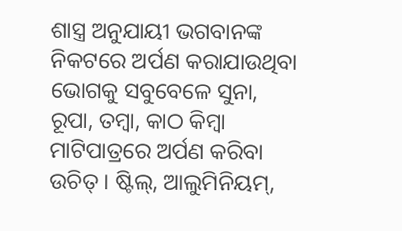ଶାସ୍ତ୍ର ଅନୁଯାୟୀ ଭଗବାନଙ୍କ ନିକଟରେ ଅର୍ପଣ କରାଯାଉଥିବା ଭୋଗକୁ ସବୁବେଳେ ସୁନା, ରୂପା, ତମ୍ବା, କାଠ କିମ୍ବା ମାଟିପାତ୍ରରେ ଅର୍ପଣ କରିବା ଉଚିତ୍ । ଷ୍ଟିଲ୍‌, ଆଲୁମିନିୟମ୍,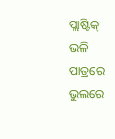ପ୍ଲାଷ୍ଟିକ୍ ଭଳି ପାତ୍ରରେ ଭୁଲରେ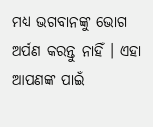ମଧ୍ୟ ଭଗବାନଙ୍କୁ ଭୋଗ ଅର୍ପଣ କରନ୍ତୁ ନାହିଁ । ଏହା ଆପଣଙ୍କ ପାଇଁ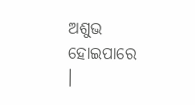ଅଶୁଭ ହୋଇପାରେ ।